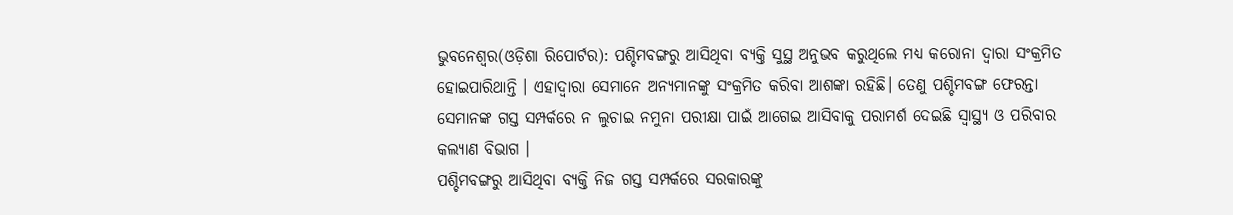ଭୁବନେଶ୍ୱର(ଓଡ଼ିଶା ରିପୋର୍ଟର): ପଶ୍ଚିମବଙ୍ଗରୁ ଆସିଥିବା ବ୍ୟକ୍ତି ସୁସ୍ଥ ଅନୁଭବ କରୁଥିଲେ ମଧ୍ୟ କରୋନା ଦ୍ୱାରା ସଂକ୍ରମିତ ହୋଇପାରିଥାନ୍ତି । ଏହାଦ୍ୱାରା ସେମାନେ ଅନ୍ୟମାନଙ୍କୁ ସଂକ୍ରମିତ କରିବା ଆଶଙ୍କା ରହିଛି। ତେଣୁ ପଶ୍ଚିମବଙ୍ଗ ଫେରନ୍ତା ସେମାନଙ୍କ ଗସ୍ତ ସମ୍ପର୍କରେ ନ ଲୁଚାଇ ନମୁନା ପରୀକ୍ଷା ପାଇଁ ଆଗେଇ ଆସିବାକୁ ପରାମର୍ଶ ଦେଇଛି ସ୍ୱାସ୍ଥ୍ୟ ଓ ପରିବାର କଲ୍ୟାଣ ବିଭାଗ ।
ପଶ୍ଚିମବଙ୍ଗରୁ ଆସିଥିବା ବ୍ୟକ୍ତି ନିଜ ଗସ୍ତ ସମ୍ପର୍କରେ ସରକାରଙ୍କୁ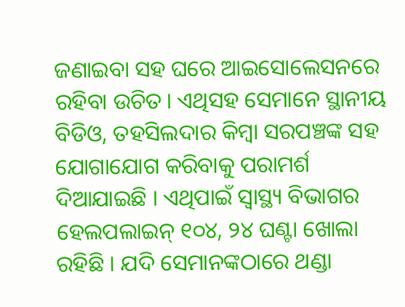ଜଣାଇବା ସହ ଘରେ ଆଇସୋଲେସନରେ ରହିବା ଉଚିତ। ଏଥିସହ ସେମାନେ ସ୍ଥାନୀୟ ବିଡିଓ, ତହସିଲଦାର କିମ୍ବା ସରପଞ୍ଚଙ୍କ ସହ ଯୋଗାଯୋଗ କରିବାକୁ ପରାମର୍ଶ ଦିଆଯାଇଛି । ଏଥିପାଇଁ ସ୍ୱାସ୍ଥ୍ୟ ବିଭାଗର ହେଲପଲାଇନ୍ ୧୦୪, ୨୪ ଘଣ୍ଟା ଖୋଲା ରହିଛି । ଯଦି ସେମାନଙ୍କଠାରେ ଥଣ୍ଡା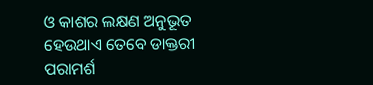ଓ କାଶର ଲକ୍ଷଣ ଅନୁଭୂତ ହେଉଥାଏ ତେବେ ଡାକ୍ତରୀ ପରାମର୍ଶ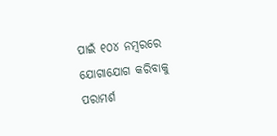ପାଇଁ ୧୦୪ ନମ୍ବରରେ ଯୋଗାଯୋଗ କରିବାକୁ ପରାମର୍ଶ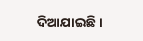ଦିଆଯାଇଛି ।